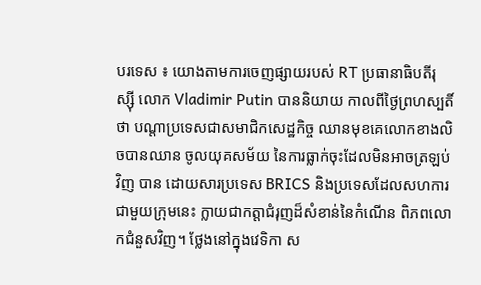បរទេស ៖ យោងតាមការចេញផ្សាយរបស់ RT ប្រធានាធិបតីរុស្ស៊ី លោក Vladimir Putin បាននិយាយ កាលពីថ្ងៃព្រហស្បតិ៍ថា បណ្តាប្រទេសជាសមាជិកសេដ្ឋកិច្ច ឈានមុខគេលោកខាងលិចបានឈាន ចូលយុគសម័យ នៃការធ្លាក់ចុះដែលមិនអាចត្រឡប់វិញ បាន ដោយសារប្រទេស BRICS និងប្រទេសដែលសហការជាមួយក្រុមនេះ ក្លាយជាកត្តាជំរុញដ៏សំខាន់នៃកំណើន ពិភពលោកជំនួសវិញ។ ថ្លែងនៅក្នុងវេទិកា ស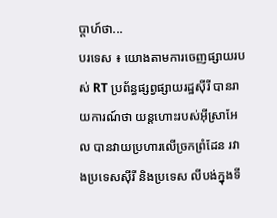ប្តាហ៍ថា...
បរទេស ៖ យោងតាមការចេញផ្សាយរបស់ RT ប្រព័ន្ធផ្សព្វផ្សាយរដ្ឋស៊ីរី បានរាយការណ៍ថា យន្តហោះរបស់អ៊ីស្រាអែល បានវាយប្រហារលើច្រកព្រំដែន រវាងប្រទេសស៊ីរី និងប្រទេស លីបង់ក្នុងទី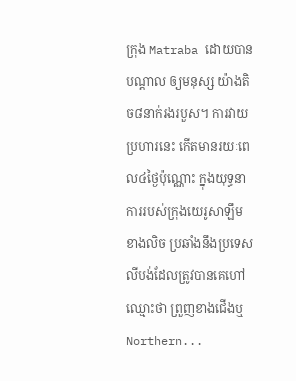ក្រុង Matraba ដោយបានបណ្តាល ឲ្យមនុស្ស យ៉ាងតិច៨នាក់រងរបួស។ ការវាយប្រហារនេះ កើតមានរយៈពេល៤ថ្ងៃប៉ុណ្ណោះ ក្នុងយុទ្ធនាការរបស់ក្រុងយេរូសាឡឹម ខាងលិច ប្រឆាំងនឹងប្រទេសលីបង់ដែលត្រូវបានគេហៅឈ្មោះថា ព្រួញខាងជើងឬ Northern...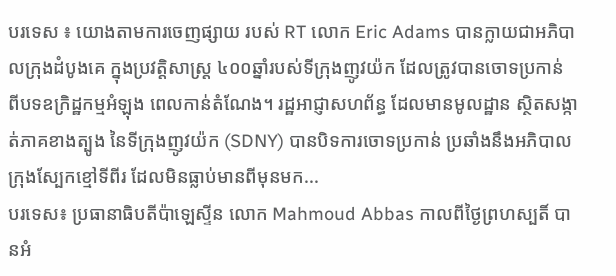បរទេស ៖ យោងតាមការចេញផ្សាយ របស់ RT លោក Eric Adams បានក្លាយជាអភិបាលក្រុងដំបូងគេ ក្នុងប្រវត្តិសាស្ត្រ ៤០០ឆ្នាំរបស់ទីក្រុងញូវយ៉ក ដែលត្រូវបានចោទប្រកាន់ ពីបទឧក្រិដ្ឋកម្មអំឡុង ពេលកាន់តំណែង។ រដ្ឋអាជ្ញាសហព័ន្ធ ដែលមានមូលដ្ឋាន ស្ថិតសង្កាត់ភាគខាងត្បូង នៃទីក្រុងញូវយ៉ក (SDNY) បានបិទការចោទប្រកាន់ ប្រឆាំងនឹងអភិបាលក្រុងស្បែកខ្មៅទីពីរ ដែលមិនធ្លាប់មានពីមុនមក...
បរទេស៖ ប្រធានាធិបតីប៉ាឡេស្ទីន លោក Mahmoud Abbas កាលពីថ្ងៃព្រហស្បតិ៍ បានអំ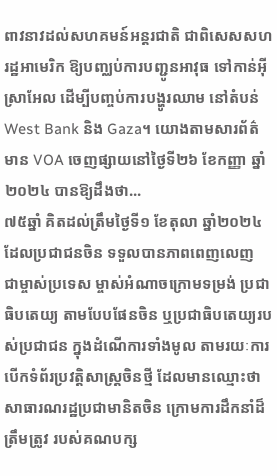ពាវនាវដល់សហគមន៍អន្តរជាតិ ជាពិសេសសហរដ្ឋអាមេរិក ឱ្យបញ្ឈប់ការបញ្ជូនអាវុធ ទៅកាន់អ៊ីស្រាអែល ដើម្បីបញ្ចប់ការបង្ហូរឈាម នៅតំបន់ West Bank និង Gaza។ យោងតាមសារព័ត៌មាន VOA ចេញផ្សាយនៅថ្ងៃទី២៦ ខែកញ្ញា ឆ្នាំ២០២៤ បានឱ្យដឹងថា...
៧៥ឆ្នាំ គិតដល់ត្រឹមថ្ងៃទី១ ខែតុលា ឆ្នាំ២០២៤ ដែលប្រជាជនចិន ទទួលបានភាពពេញលេញ ជាម្ចាស់ប្រទេស ម្ចាស់អំណាចក្រោមទម្រង់ ប្រជាធិបតេយ្យ តាមបែបផែនចិន ឬប្រជាធិបតេយ្យរបស់ប្រជាជន ក្នុងដំណើការទាំងមូល តាមរយៈការបើកទំព័រប្រវតិ្តសាស្រ្តចិនថ្មី ដែលមានឈ្មោះថា សាធារណរដ្ឋប្រជាមានិតចិន ក្រោមការដឹកនាំដ៏ត្រឹមត្រូវ របស់គណបក្ស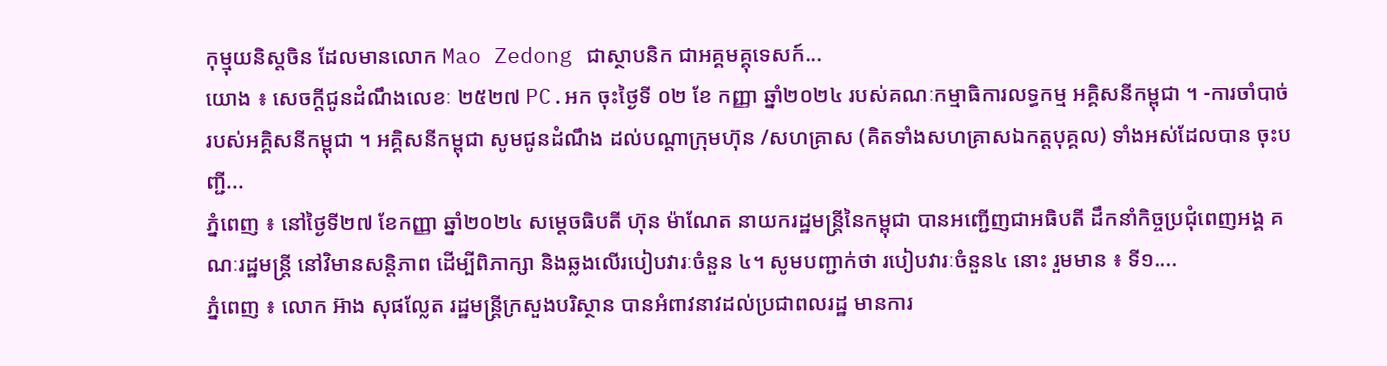កុម្មុយនិស្តចិន ដែលមានលោក Mao Zedong ជាស្ថាបនិក ជាអគ្គមគ្គុទេសក៍...
យោង ៖ សេចក្តីជូនដំណឹងលេខៈ ២៥២៧ PC.អក ចុះថ្ងៃទី ០២ ខែ កញ្ញា ឆ្នាំ២០២៤ របស់គណៈកម្មាធិការលទ្ធកម្ម អគ្គិសនីកម្ពុជា ។ -ការចាំបាច់របស់អគ្គិសនីកម្ពុជា ។ អគ្គិសនីកម្ពុជា សូមជូនដំណឹង ដល់បណ្តាក្រុមហ៊ុន /សហគ្រាស (គិតទាំងសហគ្រាសឯកត្តបុគ្គល) ទាំងអស់ដែលបាន ចុះបញ្ជី...
ភ្នំពេញ ៖ នៅថ្ងៃទី២៧ ខែកញ្ញា ឆ្នាំ២០២៤ សម្ដេចធិបតី ហ៊ុន ម៉ាណែត នាយករដ្ឋមន្ដ្រីនៃកម្ពុជា បានអញ្ជើញជាអធិបតី ដឹកនាំកិច្ចប្រជុំពេញអង្គ គណៈរដ្ឋមន្រ្តី នៅវិមានសន្តិភាព ដើម្បីពិភាក្សា និងឆ្លងលើរបៀបវារៈចំនួន ៤។ សូមបញ្ជាក់ថា របៀបវារៈចំនួន៤ នោះ រួមមាន ៖ ទី១....
ភ្នំពេញ ៖ លោក អ៊ាង សុផល្លែត រដ្ឋមន្រ្តីក្រសួងបរិស្ថាន បានអំពាវនាវដល់ប្រជាពលរដ្ឋ មានការ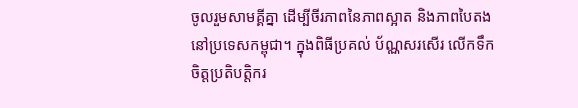ចូលរួមសាមគ្គីគ្នា ដើម្បីចីរភាពនៃភាពស្អាត និងភាពបៃតង នៅប្រទេសកម្ពុជា។ ក្នុងពិធីប្រគល់ ប័ណ្ណសរសើរ លើកទឹកចិត្តប្រតិបត្តិករ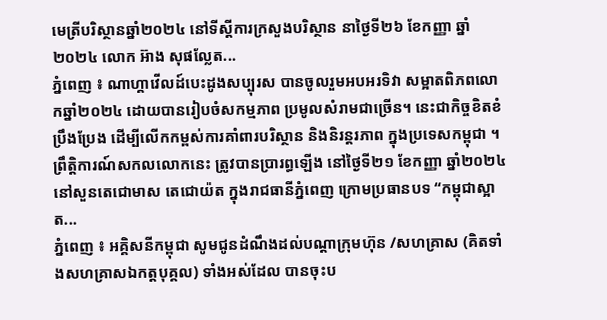មេត្រីបរិស្ថានឆ្នាំ២០២៤ នៅទីស្តីការក្រសួងបរិស្ថាន នាថ្ងៃទី២៦ ខែកញ្ញា ឆ្នាំ២០២៤ លោក អ៊ាង សុផល្លែត...
ភ្នំពេញ ៖ ណាហ្គាវើលដ៍បេះដូងសប្បុរស បានចូលរួមអបអរទិវា សម្អាតពិភពលោកឆ្នាំ២០២៤ ដោយបានរៀបចំសកម្មភាព ប្រមូលសំរាមជាច្រើន។ នេះជាកិច្ចខិតខំប្រឹងប្រែង ដើម្បីលើកកម្ពស់ការគាំពារបរិស្ថាន និងនិរន្តរភាព ក្នុងប្រទេសកម្ពុជា ។ ព្រឹត្តិការណ៍សកលលោកនេះ ត្រូវបានប្រារព្ធឡើង នៅថ្ងៃទី២១ ខែកញ្ញា ឆ្នាំ២០២៤ នៅសួនតេជោមាស តេជោយ៉ត ក្នុងរាជធានីភ្នំពេញ ក្រោមប្រធានបទ “កម្ពុជាស្អាត...
ភ្នំពេញ ៖ អគ្គិសនីកម្ពុជា សូមជូនដំណឹងដល់បណ្តាក្រុមហ៊ុន /សហគ្រាស (គិតទាំងសហគ្រាសឯកត្តបុគ្គល) ទាំងអស់ដែល បានចុះប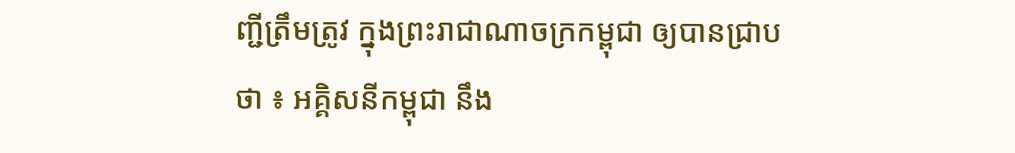ញ្ជីត្រឹមត្រូវ ក្នុងព្រះរាជាណាចក្រកម្ពុជា ឲ្យបានជ្រាបថា ៖ អគ្គិសនីកម្ពុជា នឹង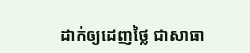ដាក់ឲ្យដេញថ្លៃ ជាសាធា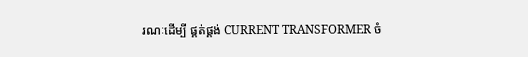រណៈដើម្បី ផ្គត់ផ្គង់ CURRENT TRANSFORMER ចំ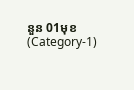នួន 01មុខ (Category-1)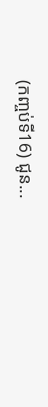(កញ្ចប់ទី16) ជូន...